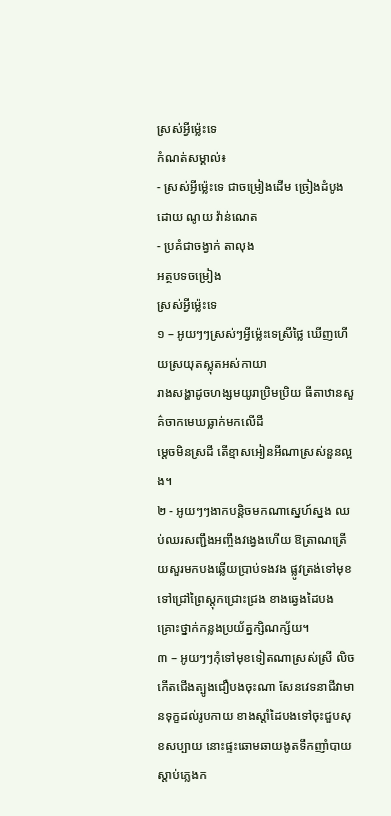ស្រស់អ្វីម៉្លេះទេ
កំណត់សម្គាល់៖
- ស្រស់អ្វីម៉្លេះទេ ជាចម្រៀងដើម ច្រៀងដំបូងដោយ ណូយ វ៉ាន់ណេត
- ប្រគំជាចង្វាក់ តាលុង
អត្ថបទចម្រៀង
ស្រស់អ្វីម៉្លេះទេ
១ – អូយៗៗស្រស់ៗអ្វីម៉្លេះទេស្រីថ្លៃ ឃើញហើយស្រយុតស្លុតអស់កាយា
រាងសង្ហាដូចហង្សមយូរាប្រិមប្រិយ ធីតាឋានសួគ៌ចាកមេឃធ្លាក់មកលើដី
ម្ដេចមិនស្រដី តើខ្មាសអៀនអីណាស្រស់នួនល្អង។
២ - អូយៗៗងាកបន្តិចមកណាស្នេហ៍ស្នង ឈប់ឈរសញ្ជឹងអញ្ចឹងវង្វេងហើយ ឱត្រាណត្រើយសួរមកបងឆ្លើយប្រាប់ទងវង ផ្លូវត្រង់ទៅមុខទៅជ្រៅព្រៃស្ដុកជ្រោះជ្រង ខាងឆ្វេងដៃបងគ្រោះថ្នាក់កន្លងប្រយ័ត្នក្សិណក្ស័យ។
៣ – អូយៗៗកុំទៅមុខទៀតណាស្រស់ស្រី លិចកើតជើងត្បូងជឿបងចុះណា សែនវេទនាជីវាមានទុក្ខដល់រូបកាយ ខាងស្ដាំដៃបងទៅចុះជួបសុខសប្បាយ នោះផ្ទះឆោមឆាយងូតទឹកញាំបាយស្ដាប់ភ្លេងក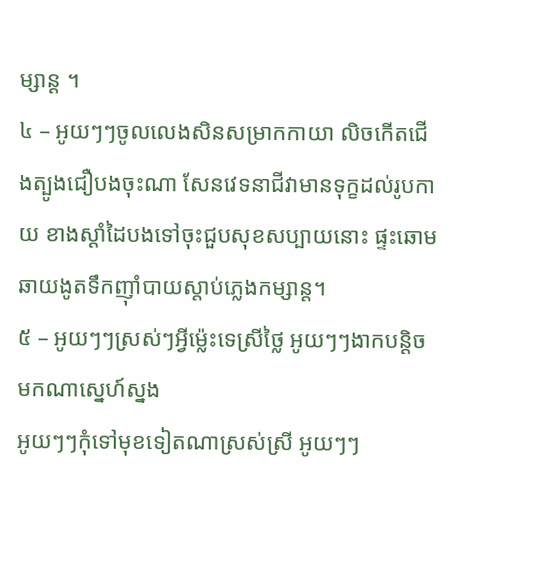ម្សាន្ដ ។
៤ – អូយៗៗចូលលេងសិនសម្រាកកាយា លិចកើតជើងត្បូងជឿបងចុះណា សែនវេទនាជីវាមានទុក្ខដល់រូបកាយ ខាងស្ដាំដៃបងទៅចុះជួបសុខសប្បាយនោះ ផ្ទះឆោមឆាយងូតទឹកញ៉ាំបាយស្ដាប់ភ្លេងកម្សាន្ដ។
៥ – អូយៗៗស្រស់ៗអ្វីម៉្លេះទេស្រីថ្លៃ អូយៗៗងាកបន្តិចមកណាស្នេហ៍ស្នង
អូយៗៗកុំទៅមុខទៀតណាស្រស់ស្រី អូយៗៗ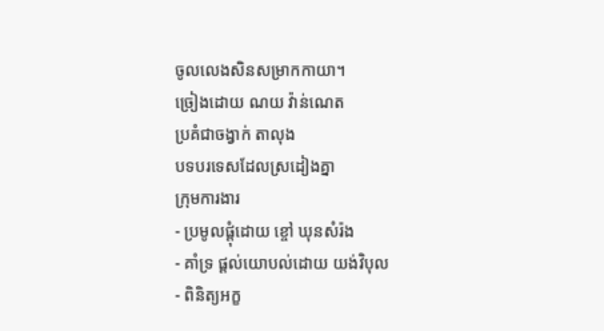ចូលលេងសិនសម្រាកកាយា។
ច្រៀងដោយ ណយ វ៉ាន់ណេត
ប្រគំជាចង្វាក់ តាលុង
បទបរទេសដែលស្រដៀងគ្នា
ក្រុមការងារ
- ប្រមូលផ្ដុំដោយ ខ្ចៅ ឃុនសំរ៉ង
- គាំទ្រ ផ្ដល់យោបល់ដោយ យង់វិបុល
- ពិនិត្យអក្ខ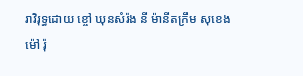រាវិរុទ្ធដោយ ខ្ចៅ ឃុនសំរ៉ង នី ម៉ានីតក្រឹម សុខេង ម៉ៅ រ៉ុ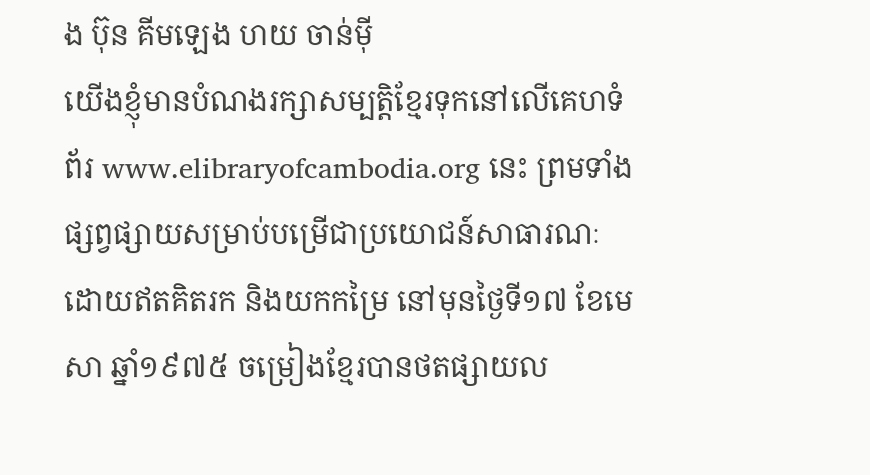ង ប៊ុន គីមឡេង ហយ ចាន់ម៉ី
យើងខ្ញុំមានបំណងរក្សាសម្បត្តិខ្មែរទុកនៅលើគេហទំព័រ www.elibraryofcambodia.org នេះ ព្រមទាំងផ្សព្វផ្សាយសម្រាប់បម្រើជាប្រយោជន៍សាធារណៈ ដោយឥតគិតរក និងយកកម្រៃ នៅមុនថ្ងៃទី១៧ ខែមេសា ឆ្នាំ១៩៧៥ ចម្រៀងខ្មែរបានថតផ្សាយល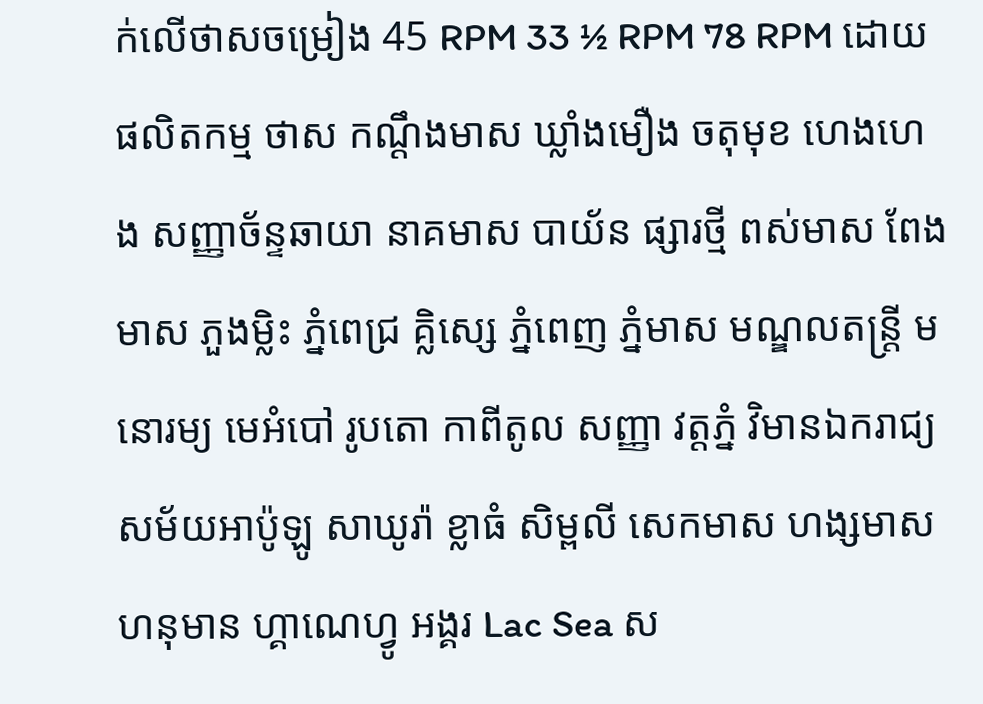ក់លើថាសចម្រៀង 45 RPM 33 ½ RPM 78 RPM ដោយផលិតកម្ម ថាស កណ្ដឹងមាស ឃ្លាំងមឿង ចតុមុខ ហេងហេង សញ្ញាច័ន្ទឆាយា នាគមាស បាយ័ន ផ្សារថ្មី ពស់មាស ពែងមាស ភួងម្លិះ ភ្នំពេជ្រ គ្លិស្សេ ភ្នំពេញ ភ្នំមាស មណ្ឌលតន្រ្តី មនោរម្យ មេអំបៅ រូបតោ កាពីតូល សញ្ញា វត្តភ្នំ វិមានឯករាជ្យ សម័យអាប៉ូឡូ សាឃូរ៉ា ខ្លាធំ សិម្ពលី សេកមាស ហង្សមាស ហនុមាន ហ្គាណេហ្វូ អង្គរ Lac Sea ស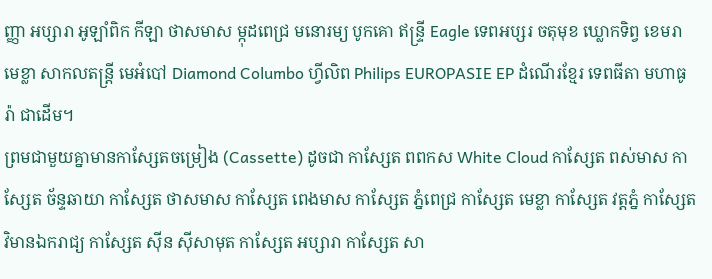ញ្ញា អប្សារា អូឡាំពិក កីឡា ថាសមាស ម្កុដពេជ្រ មនោរម្យ បូកគោ ឥន្ទ្រី Eagle ទេពអប្សរ ចតុមុខ ឃ្លោកទិព្វ ខេមរា មេខ្លា សាកលតន្ត្រី មេអំបៅ Diamond Columbo ហ្វីលិព Philips EUROPASIE EP ដំណើរខ្មែរ ទេពធីតា មហាធូរ៉ា ជាដើម។
ព្រមជាមួយគ្នាមានកាសែ្សតចម្រៀង (Cassette) ដូចជា កាស្សែត ពពកស White Cloud កាស្សែត ពស់មាស កាស្សែត ច័ន្ទឆាយា កាស្សែត ថាសមាស កាស្សែត ពេងមាស កាស្សែត ភ្នំពេជ្រ កាស្សែត មេខ្លា កាស្សែត វត្តភ្នំ កាស្សែត វិមានឯករាជ្យ កាស្សែត ស៊ីន ស៊ីសាមុត កាស្សែត អប្សារា កាស្សែត សា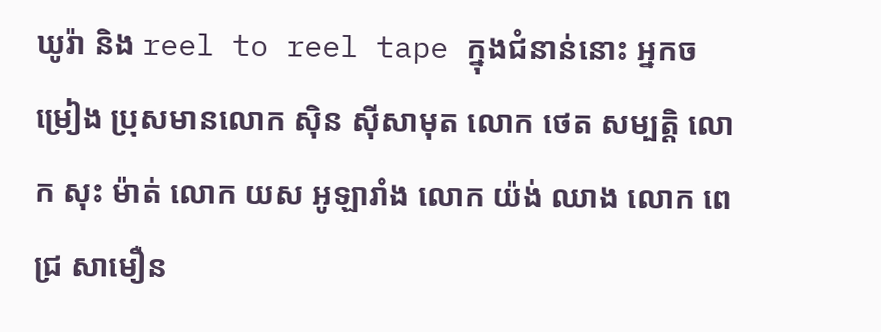ឃូរ៉ា និង reel to reel tape ក្នុងជំនាន់នោះ អ្នកចម្រៀង ប្រុសមានលោក ស៊ិន ស៊ីសាមុត លោក ថេត សម្បត្តិ លោក សុះ ម៉ាត់ លោក យស អូឡារាំង លោក យ៉ង់ ឈាង លោក ពេជ្រ សាមឿន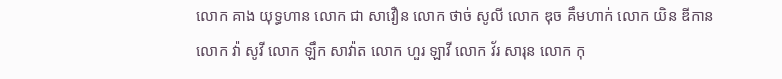លោក គាង យុទ្ធហាន លោក ជា សាវឿន លោក ថាច់ សូលី លោក ឌុច គឹមហាក់ លោក យិន ឌីកាន លោក វ៉ា សូវី លោក ឡឹក សាវ៉ាត លោក ហួរ ឡាវី លោក វ័រ សារុន លោក កុ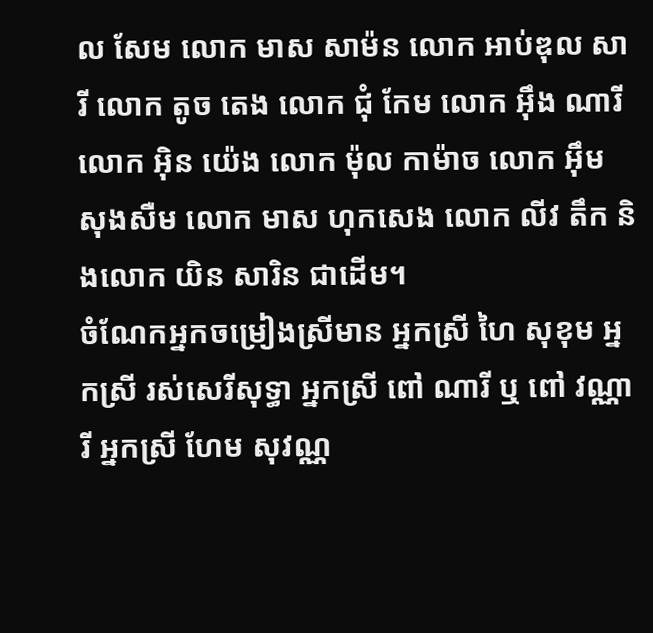ល សែម លោក មាស សាម៉ន លោក អាប់ឌុល សារី លោក តូច តេង លោក ជុំ កែម លោក អ៊ឹង ណារី លោក អ៊ិន យ៉េង លោក ម៉ុល កាម៉ាច លោក អ៊ឹម សុងសឺម លោក មាស ហុកសេង លោក លីវ តឹក និងលោក យិន សារិន ជាដើម។
ចំណែកអ្នកចម្រៀងស្រីមាន អ្នកស្រី ហៃ សុខុម អ្នកស្រី រស់សេរីសុទ្ធា អ្នកស្រី ពៅ ណារី ឬ ពៅ វណ្ណារី អ្នកស្រី ហែម សុវណ្ណ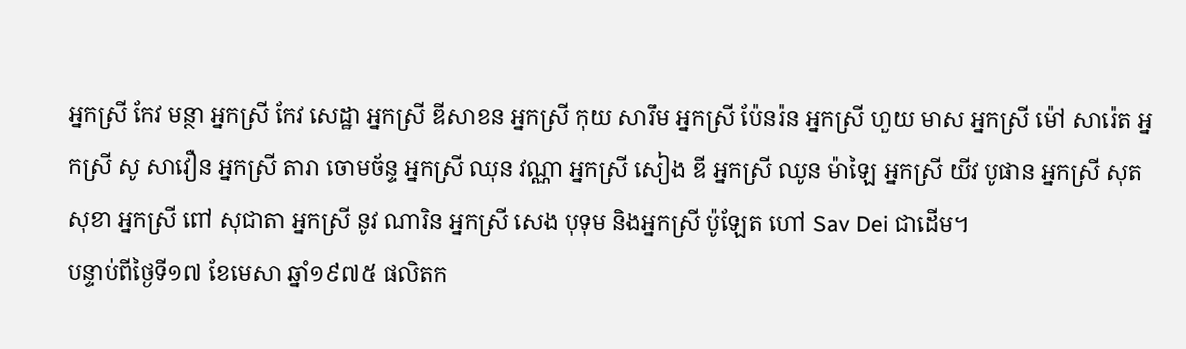អ្នកស្រី កែវ មន្ថា អ្នកស្រី កែវ សេដ្ឋា អ្នកស្រី ឌីសាខន អ្នកស្រី កុយ សារឹម អ្នកស្រី ប៉ែនរ៉ន អ្នកស្រី ហួយ មាស អ្នកស្រី ម៉ៅ សារ៉េត អ្នកស្រី សូ សាវឿន អ្នកស្រី តារា ចោមច័ន្ទ អ្នកស្រី ឈុន វណ្ណា អ្នកស្រី សៀង ឌី អ្នកស្រី ឈូន ម៉ាឡៃ អ្នកស្រី យីវ បូផាន អ្នកស្រី សុត សុខា អ្នកស្រី ពៅ សុជាតា អ្នកស្រី នូវ ណារិន អ្នកស្រី សេង បុទុម និងអ្នកស្រី ប៉ូឡែត ហៅ Sav Dei ជាដើម។
បន្ទាប់ពីថ្ងៃទី១៧ ខែមេសា ឆ្នាំ១៩៧៥ ផលិតក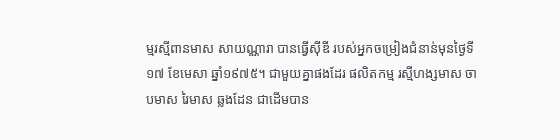ម្មរស្មីពានមាស សាយណ្ណារា បានធ្វើស៊ីឌី របស់អ្នកចម្រៀងជំនាន់មុនថ្ងៃទី១៧ ខែមេសា ឆ្នាំ១៩៧៥។ ជាមួយគ្នាផងដែរ ផលិតកម្ម រស្មីហង្សមាស ចាបមាស រៃមាស ឆ្លងដែន ជាដើមបាន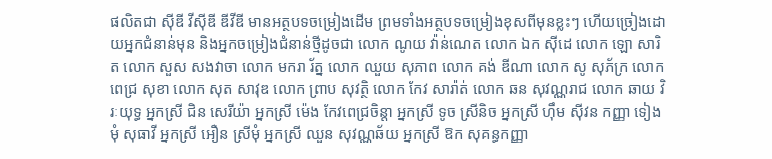ផលិតជា ស៊ីឌី វីស៊ីឌី ឌីវីឌី មានអត្ថបទចម្រៀងដើម ព្រមទាំងអត្ថបទចម្រៀងខុសពីមុនខ្លះៗ ហើយច្រៀងដោយអ្នកជំនាន់មុន និងអ្នកចម្រៀងជំនាន់ថ្មីដូចជា លោក ណូយ វ៉ាន់ណេត លោក ឯក ស៊ីដេ លោក ឡោ សារិត លោក សួស សងវាចា លោក មករា រ័ត្ន លោក ឈួយ សុភាព លោក គង់ ឌីណា លោក សូ សុភ័ក្រ លោក ពេជ្រ សុខា លោក សុត សាវុឌ លោក ព្រាប សុវត្ថិ លោក កែវ សារ៉ាត់ លោក ឆន សុវណ្ណរាជ លោក ឆាយ វិរៈយុទ្ធ អ្នកស្រី ជិន សេរីយ៉ា អ្នកស្រី ម៉េង កែវពេជ្រចិន្តា អ្នកស្រី ទូច ស្រីនិច អ្នកស្រី ហ៊ឹម ស៊ីវន កញ្ញា ទៀងមុំ សុធាវី អ្នកស្រី អឿន ស្រីមុំ អ្នកស្រី ឈួន សុវណ្ណឆ័យ អ្នកស្រី ឱក សុគន្ធកញ្ញា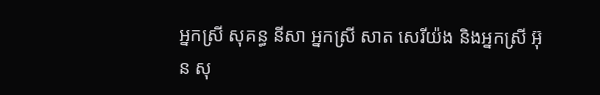អ្នកស្រី សុគន្ធ នីសា អ្នកស្រី សាត សេរីយ៉ង និងអ្នកស្រី អ៊ុន សុ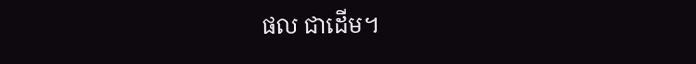ផល ជាដើម។